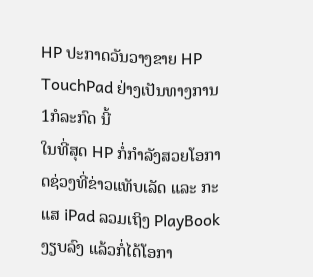HP ປະກາດວັນວາງຂາຍ HP TouchPad ຢ່າງເປັນທາງການ 1ກໍລະກົດ ນີ້
ໃນທີ່ສຸດ HP ກໍ່ກຳລັງສວຍໂອກາດຊ່ວງທີ່ຂ່າວແທັບເລັດ ແລະ ກະແສ iPad ລວມເຖິງ PlayBook ງຽບລົງ ແລ້ວກໍ່ໄດ້ໂອກາ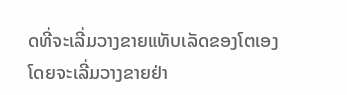ດທີ່ຈະເລີ່ມວາງຂາຍແທັບເລັດຂອງໂຕເອງ ໂດຍຈະເລີ່ມວາງຂາຍຢ່າ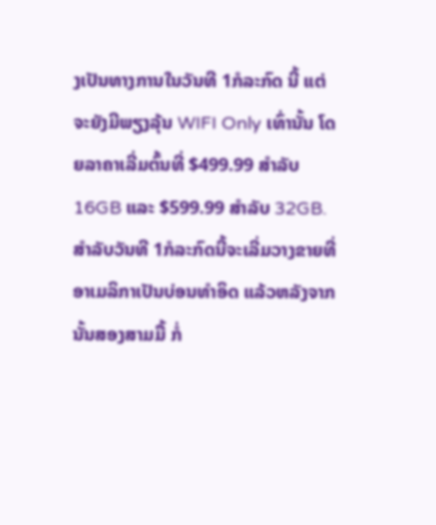ງເປັນທາງການໃນວັນທີ 1ກໍລະກົດ ນີ້ ແຕ່ຈະຍັງມີພຽງລຸ້ນ WIFI Only ເທົ່ານັ້ນ ໂດຍລາຄາເລີ່ມຕົ້ນທີ່ $499.99 ສຳລັບ 16GB ແລະ $599.99 ສຳລັບ 32GB.
ສຳລັບວັນທີ 1ກໍລະກົດນີ້ຈະເລີ່ມວາງຂາຍທີ່ອາເມລິກາເປັນບ່ອນທຳອິດ ແລ້ວຫລັງຈາກນັ້ນສອງສາມມື້ ກໍ່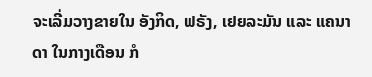ຈະເລີ່ມວາງຂາຍໃນ ອັງກິດ, ຟຣັງ, ເຢຍລະມັນ ແລະ ແຄນາດາ ໃນກາງເດືອນ ກໍ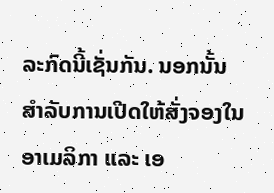ລະກົດນີ້ເຊັ່ນກັນ. ນອກນັ້ນ ສຳລັບການເປີດໃຫ້ສັ່ງຈອງໃນອາເມລິກາ ແລະ ເອ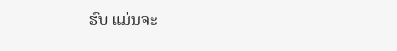ຮົບ ແມ່ນຈະ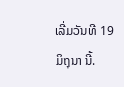ເລີ່ມວັນທີ 19ມິຖຸນາ ນີ້.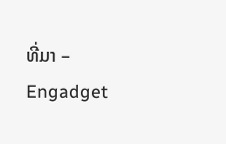ທີ່ມາ – Engadget